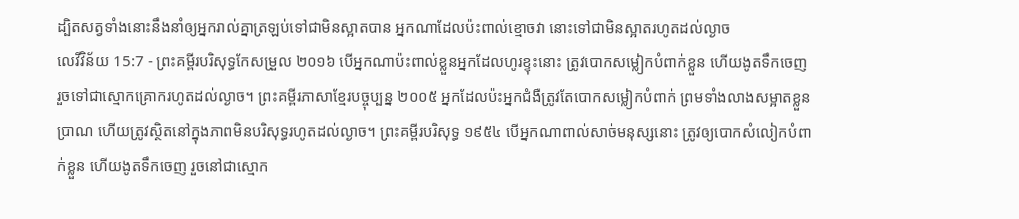ដ្បិតសត្វទាំងនោះនឹងនាំឲ្យអ្នករាល់គ្នាត្រឡប់ទៅជាមិនស្អាតបាន អ្នកណាដែលប៉ះពាល់ខ្មោចវា នោះទៅជាមិនស្អាតរហូតដល់ល្ងាច
លេវីវិន័យ 15:7 - ព្រះគម្ពីរបរិសុទ្ធកែសម្រួល ២០១៦ បើអ្នកណាប៉ះពាល់ខ្លួនអ្នកដែលហូរខ្ទុះនោះ ត្រូវបោកសម្លៀកបំពាក់ខ្លួន ហើយងូតទឹកចេញ រួចទៅជាស្មោកគ្រោករហូតដល់ល្ងាច។ ព្រះគម្ពីរភាសាខ្មែរបច្ចុប្បន្ន ២០០៥ អ្នកដែលប៉ះអ្នកជំងឺត្រូវតែបោកសម្លៀកបំពាក់ ព្រមទាំងលាងសម្អាតខ្លួនប្រាណ ហើយត្រូវស្ថិតនៅក្នុងភាពមិនបរិសុទ្ធរហូតដល់ល្ងាច។ ព្រះគម្ពីរបរិសុទ្ធ ១៩៥៤ បើអ្នកណាពាល់សាច់មនុស្សនោះ ត្រូវឲ្យបោកសំលៀកបំពាក់ខ្លួន ហើយងូតទឹកចេញ រួចនៅជាស្មោក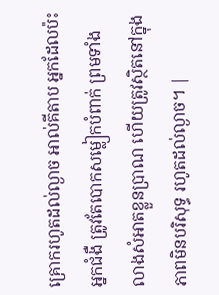គ្រោករហូតដល់ល្ងាច អាល់គីតាប អ្នកដែលប៉ះអ្នកជំងឺ ត្រូវតែបោកសម្លៀកបំពាក់ ព្រមទាំងលាងសំអាតខ្លួនប្រាណ ហើយត្រូវស្ថិតនៅក្នុងភាពមិនបរិសុទ្ធ រហូតដល់ល្ងាច។ |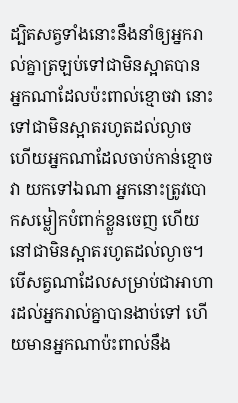ដ្បិតសត្វទាំងនោះនឹងនាំឲ្យអ្នករាល់គ្នាត្រឡប់ទៅជាមិនស្អាតបាន អ្នកណាដែលប៉ះពាល់ខ្មោចវា នោះទៅជាមិនស្អាតរហូតដល់ល្ងាច
ហើយអ្នកណាដែលចាប់កាន់ខ្មោចវា យកទៅឯណា អ្នកនោះត្រូវបោកសម្លៀកបំពាក់ខ្លួនចេញ ហើយនៅជាមិនស្អាតរហូតដល់ល្ងាច។
បើសត្វណាដែលសម្រាប់ជាអាហារដល់អ្នករាល់គ្នាបានងាប់ទៅ ហើយមានអ្នកណាប៉ះពាល់នឹង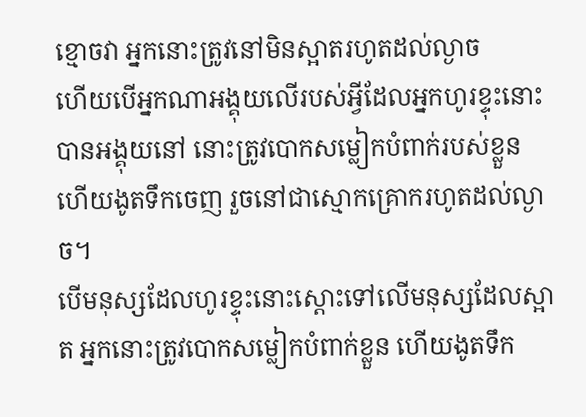ខ្មោចវា អ្នកនោះត្រូវនៅមិនស្អាតរហូតដល់ល្ងាច
ហើយបើអ្នកណាអង្គុយលើរបស់អ្វីដែលអ្នកហូរខ្ទុះនោះបានអង្គុយនៅ នោះត្រូវបោកសម្លៀកបំពាក់របស់ខ្លួន ហើយងូតទឹកចេញ រួចនៅជាស្មោកគ្រោករហូតដល់ល្ងាច។
បើមនុស្សដែលហូរខ្ទុះនោះស្តោះទៅលើមនុស្សដែលស្អាត អ្នកនោះត្រូវបោកសម្លៀកបំពាក់ខ្លួន ហើយងូតទឹក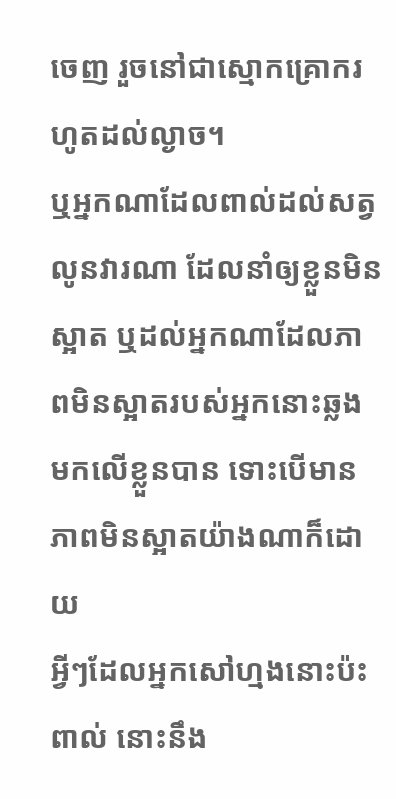ចេញ រួចនៅជាស្មោកគ្រោករហូតដល់ល្ងាច។
ឬអ្នកណាដែលពាល់ដល់សត្វលូនវារណា ដែលនាំឲ្យខ្លួនមិនស្អាត ឬដល់អ្នកណាដែលភាពមិនស្អាតរបស់អ្នកនោះឆ្លងមកលើខ្លួនបាន ទោះបើមានភាពមិនស្អាតយ៉ាងណាក៏ដោយ
អ្វីៗដែលអ្នកសៅហ្មងនោះប៉ះពាល់ នោះនឹង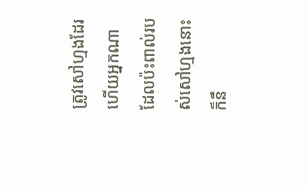ត្រូវសៅហ្មងដែរ ហើយអ្នកណាដែលប៉ះពាល់របស់សៅហ្មងនោះ ក៏នឹ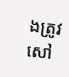ងត្រូវសៅ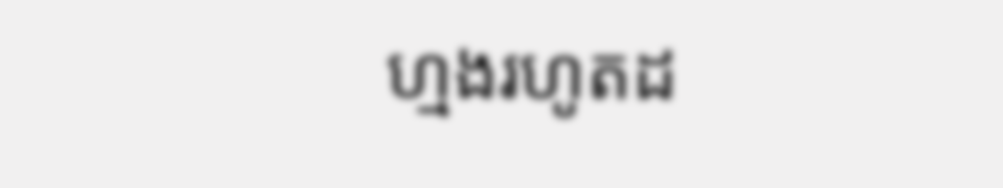ហ្មងរហូតដ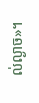ល់ល្ងាច»។